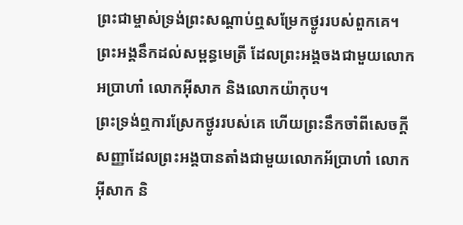ព្រះជាម្ចាស់ទ្រង់ព្រះសណ្ដាប់ឮសម្រែកថ្ងូររបស់ពួកគេ។ ព្រះអង្គនឹកដល់សម្ពន្ធមេត្រី ដែលព្រះអង្គចងជាមួយលោកអប្រាហាំ លោកអ៊ីសាក និងលោកយ៉ាកុប។
ព្រះទ្រង់ឮការស្រែកថ្ងូររបស់គេ ហើយព្រះនឹកចាំពីសេចក្ដីសញ្ញាដែលព្រះអង្គបានតាំងជាមួយលោកអ័ប្រាហាំ លោកអ៊ីសាក និ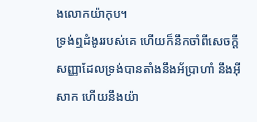ងលោកយ៉ាកុប។
ទ្រង់ឮដំងូររបស់គេ ហើយក៏នឹកចាំពីសេចក្ដីសញ្ញាដែលទ្រង់បានតាំងនឹងអ័ប្រាហាំ នឹងអ៊ីសាក ហើយនឹងយ៉ា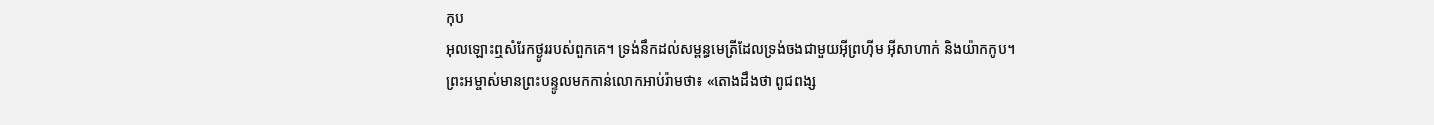កុប
អុលឡោះឮសំរែកថ្ងូររបស់ពួកគេ។ ទ្រង់នឹកដល់សម្ពន្ធមេត្រីដែលទ្រង់ចងជាមួយអ៊ីព្រហ៊ីម អ៊ីសាហាក់ និងយ៉ាកកូប។
ព្រះអម្ចាស់មានព្រះបន្ទូលមកកាន់លោកអាប់រ៉ាមថា៖ «តោងដឹងថា ពូជពង្ស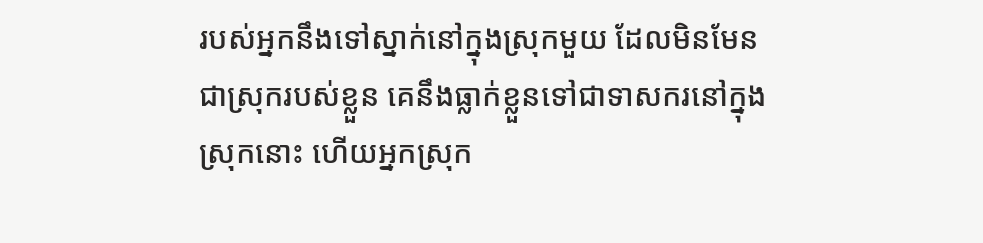របស់អ្នកនឹងទៅស្នាក់នៅក្នុងស្រុកមួយ ដែលមិនមែនជាស្រុករបស់ខ្លួន គេនឹងធ្លាក់ខ្លួនទៅជាទាសករនៅក្នុងស្រុកនោះ ហើយអ្នកស្រុក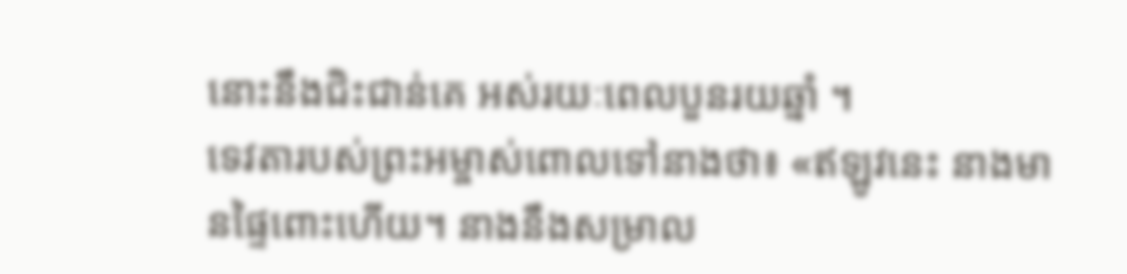នោះនឹងជិះជាន់គេ អស់រយៈពេលបួនរយឆ្នាំ ។
ទេវតារបស់ព្រះអម្ចាស់ពោលទៅនាងថា៖ «ឥឡូវនេះ នាងមានផ្ទៃពោះហើយ។ នាងនឹងសម្រាល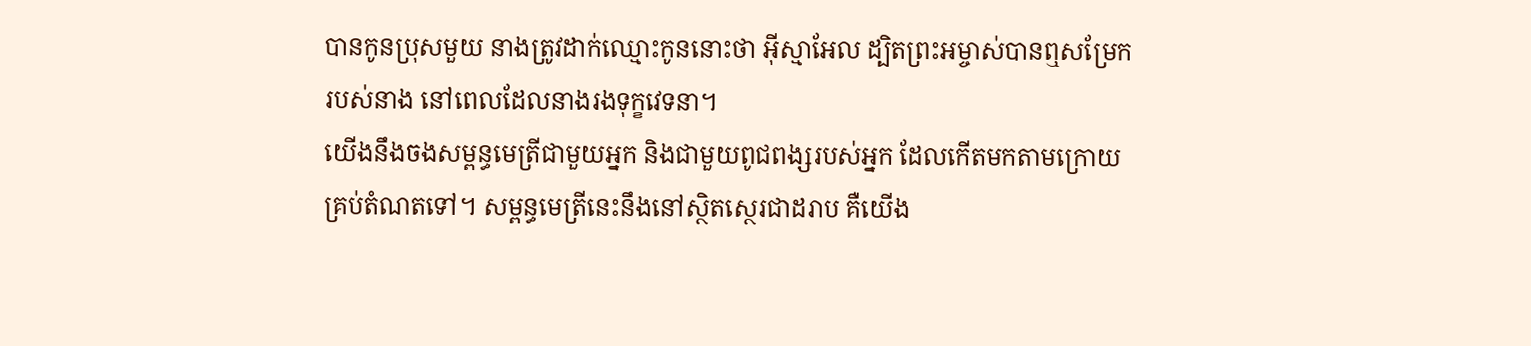បានកូនប្រុសមួយ នាងត្រូវដាក់ឈ្មោះកូននោះថា អ៊ីស្មាអែល ដ្បិតព្រះអម្ចាស់បានឮសម្រែករបស់នាង នៅពេលដែលនាងរងទុក្ខវេទនា។
យើងនឹងចងសម្ពន្ធមេត្រីជាមួយអ្នក និងជាមួយពូជពង្សរបស់អ្នក ដែលកើតមកតាមក្រោយគ្រប់តំណតទៅ។ សម្ពន្ធមេត្រីនេះនឹងនៅស្ថិតស្ថេរជាដរាប គឺយើង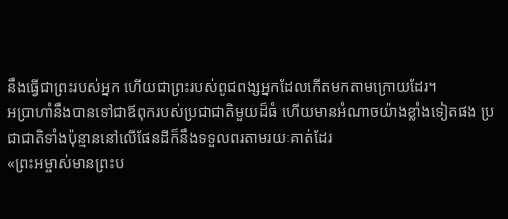នឹងធ្វើជាព្រះរបស់អ្នក ហើយជាព្រះរបស់ពូជពង្សអ្នកដែលកើតមកតាមក្រោយដែរ។
អប្រាហាំនឹងបានទៅជាឪពុករបស់ប្រជាជាតិមួយដ៏ធំ ហើយមានអំណាចយ៉ាងខ្លាំងទៀតផង ប្រជាជាតិទាំងប៉ុន្មាននៅលើផែនដីក៏នឹងទទួលពរតាមរយៈគាត់ដែរ
«ព្រះអម្ចាស់មានព្រះប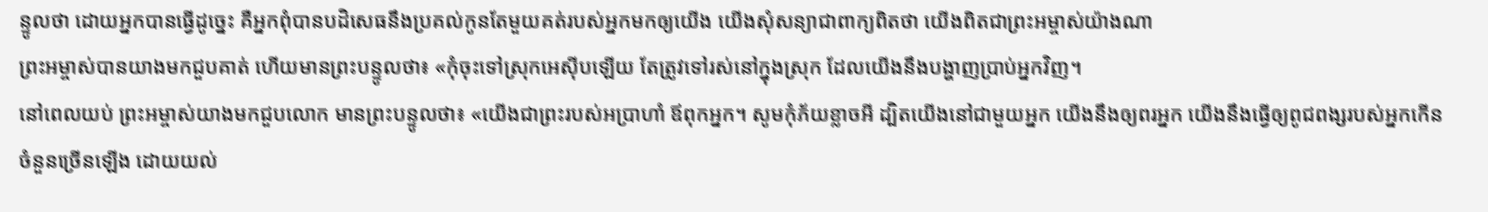ន្ទូលថា ដោយអ្នកបានធ្វើដូច្នេះ គឺអ្នកពុំបានបដិសេធនឹងប្រគល់កូនតែមួយគត់របស់អ្នកមកឲ្យយើង យើងសុំសន្យាជាពាក្យពិតថា យើងពិតជាព្រះអម្ចាស់យ៉ាងណា
ព្រះអម្ចាស់បានយាងមកជួបគាត់ ហើយមានព្រះបន្ទូលថា៖ «កុំចុះទៅស្រុកអេស៊ីបឡើយ តែត្រូវទៅរស់នៅក្នុងស្រុក ដែលយើងនឹងបង្ហាញប្រាប់អ្នកវិញ។
នៅពេលយប់ ព្រះអម្ចាស់យាងមកជួបលោក មានព្រះបន្ទូលថា៖ «យើងជាព្រះរបស់អប្រាហាំ ឪពុកអ្នក។ សូមកុំភ័យខ្លាចអី ដ្បិតយើងនៅជាមួយអ្នក យើងនឹងឲ្យពរអ្នក យើងនឹងធ្វើឲ្យពូជពង្សរបស់អ្នកកើនចំនួនច្រើនឡើង ដោយយល់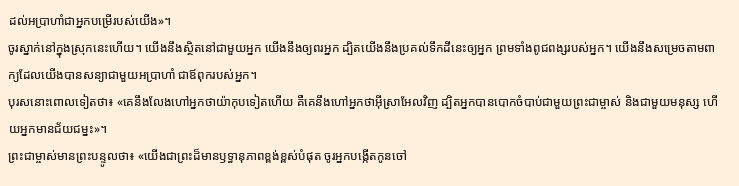ដល់អប្រាហាំជាអ្នកបម្រើរបស់យើង»។
ចូរស្នាក់នៅក្នុងស្រុកនេះហើយ។ យើងនឹងស្ថិតនៅជាមួយអ្នក យើងនឹងឲ្យពរអ្នក ដ្បិតយើងនឹងប្រគល់ទឹកដីនេះឲ្យអ្នក ព្រមទាំងពូជពង្សរបស់អ្នក។ យើងនឹងសម្រេចតាមពាក្យដែលយើងបានសន្យាជាមួយអប្រាហាំ ជាឪពុករបស់អ្នក។
បុរសនោះពោលទៀតថា៖ «គេនឹងលែងហៅអ្នកថាយ៉ាកុបទៀតហើយ គឺគេនឹងហៅអ្នកថាអ៊ីស្រាអែលវិញ ដ្បិតអ្នកបានបោកចំបាប់ជាមួយព្រះជាម្ចាស់ និងជាមួយមនុស្ស ហើយអ្នកមានជ័យជម្នះ»។
ព្រះជាម្ចាស់មានព្រះបន្ទូលថា៖ «យើងជាព្រះដ៏មានឫទ្ធានុភាពខ្ពង់ខ្ពស់បំផុត ចូរអ្នកបង្កើតកូនចៅ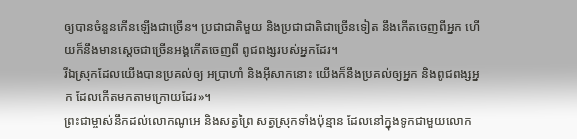ឲ្យបានចំនួនកើនឡើងជាច្រើន។ ប្រជាជាតិមួយ និងប្រជាជាតិជាច្រើនទៀត នឹងកើតចេញពីអ្នក ហើយក៏នឹងមានស្ដេចជាច្រើនអង្គកើតចេញពី ពូជពង្សរបស់អ្នកដែរ។
រីឯស្រុកដែលយើងបានប្រគល់ឲ្យ អប្រាហាំ និងអ៊ីសាកនោះ យើងក៏នឹងប្រគល់ឲ្យអ្នក និងពូជពង្សអ្នក ដែលកើតមកតាមក្រោយដែរ»។
ព្រះជាម្ចាស់នឹកដល់លោកណូអេ និងសត្វព្រៃ សត្វស្រុកទាំងប៉ុន្មាន ដែលនៅក្នុងទូកជាមួយលោក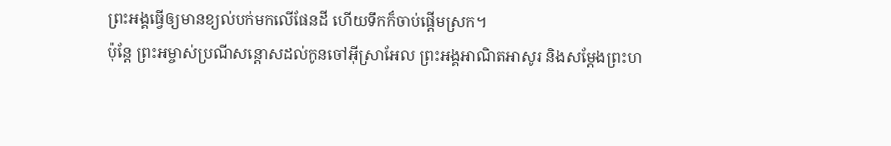ព្រះអង្គធ្វើឲ្យមានខ្យល់បក់មកលើផែនដី ហើយទឹកក៏ចាប់ផ្ដើមស្រក។
ប៉ុន្តែ ព្រះអម្ចាស់ប្រណីសន្ដោសដល់កូនចៅអ៊ីស្រាអែល ព្រះអង្គអាណិតអាសូរ និងសម្តែងព្រះហ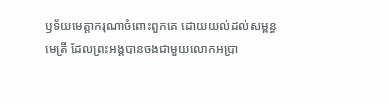ឫទ័យមេត្តាករុណាចំពោះពួកគេ ដោយយល់ដល់សម្ពន្ធមេត្រី ដែលព្រះអង្គបានចងជាមួយលោកអប្រា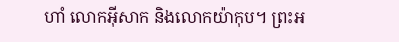ហាំ លោកអ៊ីសាក និងលោកយ៉ាកុប។ ព្រះអ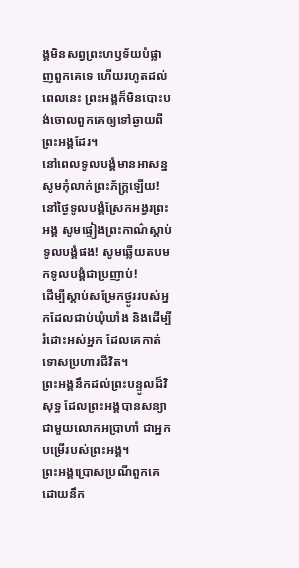ង្គមិនសព្វព្រះហឫទ័យបំផ្លាញពួកគេទេ ហើយរហូតដល់ពេលនេះ ព្រះអង្គក៏មិនបោះបង់ចោលពួកគេឲ្យទៅឆ្ងាយពីព្រះអង្គដែរ។
នៅពេលទូលបង្គំមានអាសន្ន សូមកុំលាក់ព្រះភ័ក្ត្រឡើយ! នៅថ្ងៃទូលបង្គំស្រែកអង្វរព្រះអង្គ សូមផ្ទៀងព្រះកាណ៌ស្ដាប់ទូលបង្គំផង! សូមឆ្លើយតបមកទូលបង្គំជាប្រញាប់!
ដើម្បីស្ដាប់សម្រែកថ្ងូររបស់អ្នកដែលជាប់ឃុំឃាំង និងដើម្បីរំដោះអស់អ្នក ដែលគេកាត់ទោសប្រហារជីវិត។
ព្រះអង្គនឹកដល់ព្រះបន្ទូលដ៏វិសុទ្ធ ដែលព្រះអង្គបានសន្យាជាមួយលោកអប្រាហាំ ជាអ្នកបម្រើរបស់ព្រះអង្គ។
ព្រះអង្គប្រោសប្រណីពួកគេ ដោយនឹក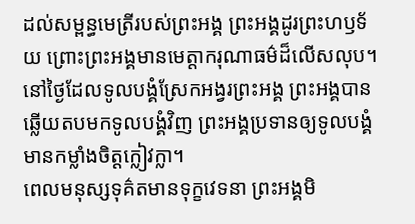ដល់សម្ពន្ធមេត្រីរបស់ព្រះអង្គ ព្រះអង្គដូរព្រះហឫទ័យ ព្រោះព្រះអង្គមានមេត្តាករុណាធម៌ដ៏លើសលុប។
នៅថ្ងៃដែលទូលបង្គំស្រែកអង្វរព្រះអង្គ ព្រះអង្គបានឆ្លើយតបមកទូលបង្គំវិញ ព្រះអង្គប្រទានឲ្យទូលបង្គំ មានកម្លាំងចិត្តក្លៀវក្លា។
ពេលមនុស្សទុគ៌តមានទុក្ខវេទនា ព្រះអង្គមិ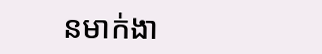នមាក់ងា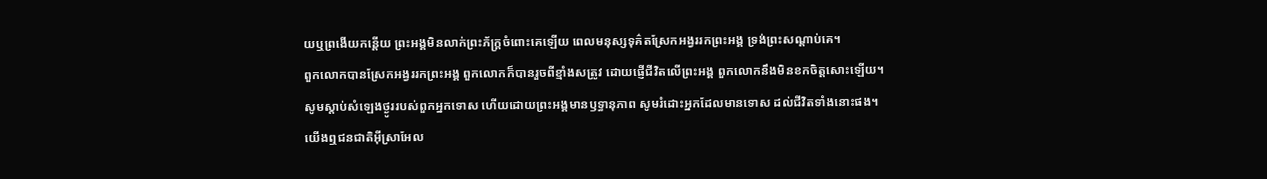យឬព្រងើយកន្តើយ ព្រះអង្គមិនលាក់ព្រះភ័ក្ត្រចំពោះគេឡើយ ពេលមនុស្សទុគ៌តស្រែកអង្វររកព្រះអង្គ ទ្រង់ព្រះសណ្ដាប់គេ។
ពួកលោកបានស្រែកអង្វររកព្រះអង្គ ពួកលោកក៏បានរួចពីខ្មាំងសត្រូវ ដោយផ្ញើជីវិតលើព្រះអង្គ ពួកលោកនឹងមិនខកចិត្តសោះឡើយ។
សូមស្ដាប់សំឡេងថ្ងូររបស់ពួកអ្នកទោស ហើយដោយព្រះអង្គមានឫទ្ធានុភាព សូមរំដោះអ្នកដែលមានទោស ដល់ជីវិតទាំងនោះផង។
យើងឮជនជាតិអ៊ីស្រាអែល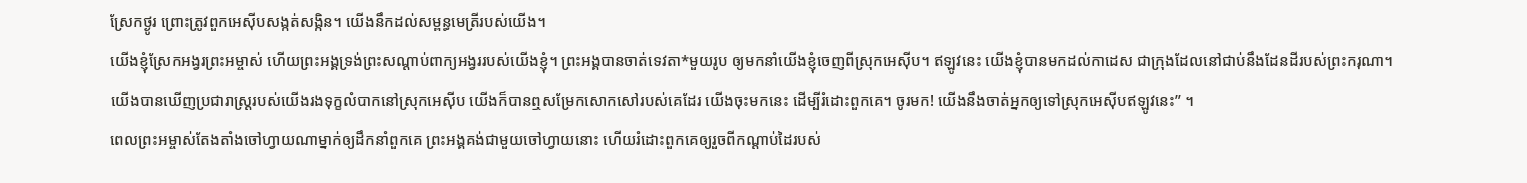ស្រែកថ្ងូរ ព្រោះត្រូវពួកអេស៊ីបសង្កត់សង្កិន។ យើងនឹកដល់សម្ពន្ធមេត្រីរបស់យើង។
យើងខ្ញុំស្រែកអង្វរព្រះអម្ចាស់ ហើយព្រះអង្គទ្រង់ព្រះសណ្ដាប់ពាក្យអង្វររបស់យើងខ្ញុំ។ ព្រះអង្គបានចាត់ទេវតា*មួយរូប ឲ្យមកនាំយើងខ្ញុំចេញពីស្រុកអេស៊ីប។ ឥឡូវនេះ យើងខ្ញុំបានមកដល់កាដេស ជាក្រុងដែលនៅជាប់នឹងដែនដីរបស់ព្រះករុណា។
យើងបានឃើញប្រជារាស្ដ្ររបស់យើងរងទុក្ខលំបាកនៅស្រុកអេស៊ីប យើងក៏បានឮសម្រែកសោកសៅរបស់គេដែរ យើងចុះមកនេះ ដើម្បីរំដោះពួកគេ។ ចូរមក! យើងនឹងចាត់អ្នកឲ្យទៅស្រុកអេស៊ីបឥឡូវនេះ” ។
ពេលព្រះអម្ចាស់តែងតាំងចៅហ្វាយណាម្នាក់ឲ្យដឹកនាំពួកគេ ព្រះអង្គគង់ជាមួយចៅហ្វាយនោះ ហើយរំដោះពួកគេឲ្យរួចពីកណ្ដាប់ដៃរបស់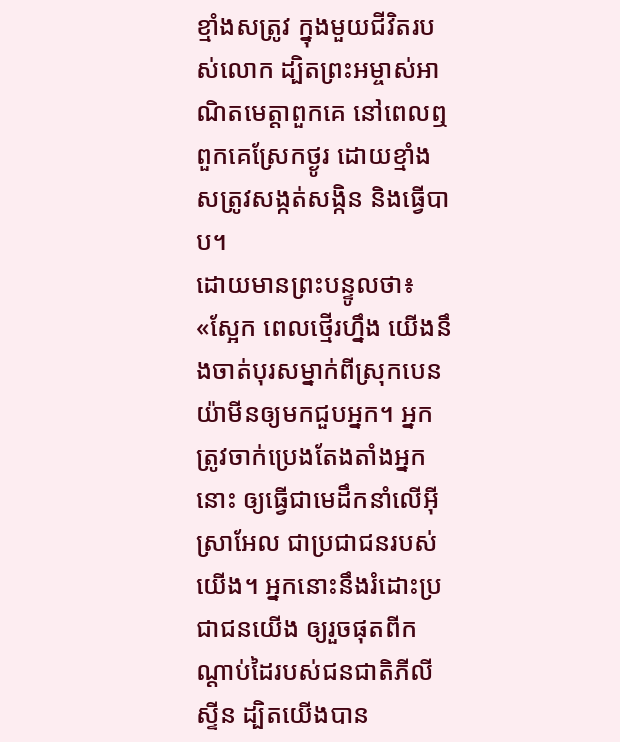ខ្មាំងសត្រូវ ក្នុងមួយជីវិតរបស់លោក ដ្បិតព្រះអម្ចាស់អាណិតមេត្តាពួកគេ នៅពេលឮពួកគេស្រែកថ្ងូរ ដោយខ្មាំងសត្រូវសង្កត់សង្កិន និងធ្វើបាប។
ដោយមានព្រះបន្ទូលថា៖ «ស្អែក ពេលថ្មើរហ្នឹង យើងនឹងចាត់បុរសម្នាក់ពីស្រុកបេនយ៉ាមីនឲ្យមកជួបអ្នក។ អ្នកត្រូវចាក់ប្រេងតែងតាំងអ្នកនោះ ឲ្យធ្វើជាមេដឹកនាំលើអ៊ីស្រាអែល ជាប្រជាជនរបស់យើង។ អ្នកនោះនឹងរំដោះប្រជាជនយើង ឲ្យរួចផុតពីកណ្ដាប់ដៃរបស់ជនជាតិភីលីស្ទីន ដ្បិតយើងបាន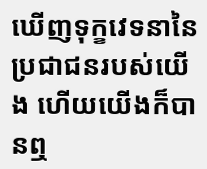ឃើញទុក្ខវេទនានៃប្រជាជនរបស់យើង ហើយយើងក៏បានឮ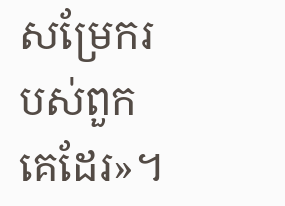សម្រែករបស់ពួកគេដែរ»។